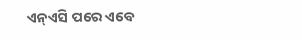ଏନ୍ଏସି ପରେ ଏବେ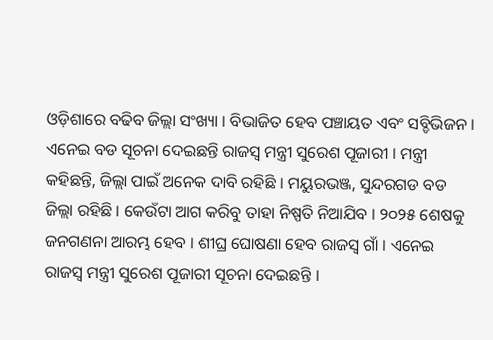ଓଡ଼ିଶାରେ ବଢିବ ଜିଲ୍ଲା ସଂଖ୍ୟା । ବିଭାଜିତ ହେବ ପଞ୍ଚାୟତ ଏବଂ ସବ୍ଡିଭିଜନ । ଏନେଇ ବଡ ସୂଚନା ଦେଇଛନ୍ତି ରାଜସ୍ବ ମନ୍ତ୍ରୀ ସୁରେଶ ପୂଜାରୀ । ମନ୍ତ୍ରୀ କହିଛନ୍ତି, ଜିଲ୍ଲା ପାଇଁ ଅନେକ ଦାବି ରହିଛି । ମୟୁରଭଞ୍ଜ, ସୁନ୍ଦରଗଡ ବଡ ଜିଲ୍ଲା ରହିଛି । କେଉଁଟା ଆଗ କରିବୁ ତାହା ନିଷ୍ପତି ନିଆଯିବ । ୨୦୨୫ ଶେଷକୁ ଜନଗଣନା ଆରମ୍ଭ ହେବ । ଶୀଘ୍ର ଘୋଷଣା ହେବ ରାଜସ୍ୱ ଗାଁ । ଏନେଇ ରାଜସ୍ୱ ମନ୍ତ୍ରୀ ସୁରେଶ ପୂଜାରୀ ସୂଚନା ଦେଇଛନ୍ତି ।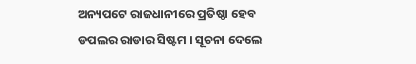ଅନ୍ୟପଟେ ରାଜଧାନୀରେ ପ୍ରତିଷ୍ଠା ହେବ ଡପଲର ରାଡାର ସିଷ୍ଟମ । ସୂଚନା ଦେଲେ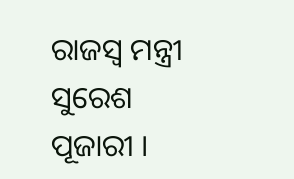ରାଜସ୍ୱ ମନ୍ତ୍ରୀ ସୁରେଶ ପୂଜାରୀ ।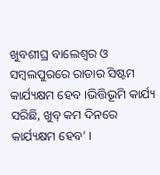ଖୁବଶୀଘ୍ର ବାଲେଶ୍ଵର ଓ ସମ୍ବଲପୁରରେ ରାଡାର ସିଷ୍ଟମ କାର୍ଯ୍ୟକ୍ଷମ ହେବ ।ଭିତ୍ତିଭୂମି କାର୍ଯ୍ୟ ସରିଛି, ଖୁବ୍ କମ ଦିନରେ କାର୍ଯ୍ୟକ୍ଷମ ହେବ’ ।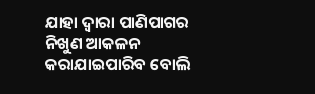ଯାହା ଦ୍ୱାରା ପାଣିପାଗର ନିଖୁଣ ଆକଳନ କରାଯାଇପାରିବ ବୋଲି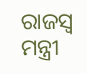ରାଜସ୍ୱ ମନ୍ତ୍ରୀ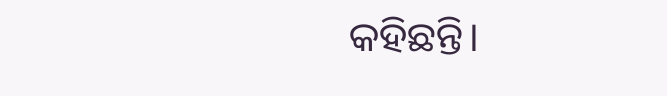କହିଛନ୍ତି।